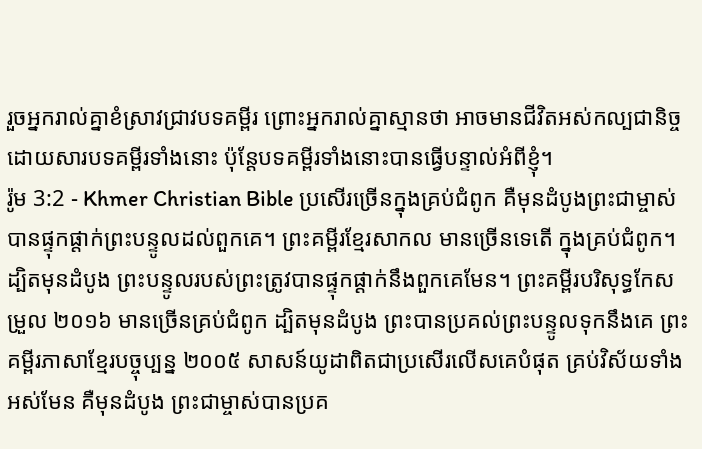រួចអ្នករាល់គ្នាខំស្រាវជ្រាវបទគម្ពីរ ព្រោះអ្នករាល់គ្នាស្មានថា អាចមានជីវិតអស់កល្បជានិច្ចដោយសារបទគម្ពីរទាំងនោះ ប៉ុន្ដែបទគម្ពីរទាំងនោះបានធ្វើបន្ទាល់អំពីខ្ញុំ។
រ៉ូម 3:2 - Khmer Christian Bible ប្រសើរច្រើនក្នុងគ្រប់ជំពូក គឺមុនដំបូងព្រះជាម្ចាស់បានផ្ទុកផ្ដាក់ព្រះបន្ទូលដល់ពួកគេ។ ព្រះគម្ពីរខ្មែរសាកល មានច្រើនទេតើ ក្នុងគ្រប់ជំពូក។ ដ្បិតមុនដំបូង ព្រះបន្ទូលរបស់ព្រះត្រូវបានផ្ទុកផ្ដាក់នឹងពួកគេមែន។ ព្រះគម្ពីរបរិសុទ្ធកែសម្រួល ២០១៦ មានច្រើនគ្រប់ជំពូក ដ្បិតមុនដំបូង ព្រះបានប្រគល់ព្រះបន្ទូលទុកនឹងគេ ព្រះគម្ពីរភាសាខ្មែរបច្ចុប្បន្ន ២០០៥ សាសន៍យូដាពិតជាប្រសើរលើសគេបំផុត គ្រប់វិស័យទាំងអស់មែន គឺមុនដំបូង ព្រះជាម្ចាស់បានប្រគ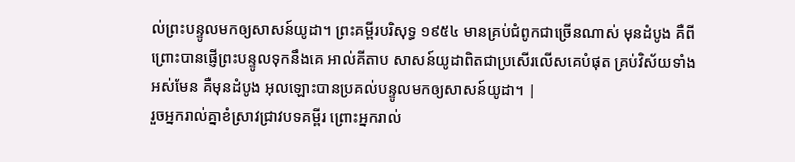ល់ព្រះបន្ទូលមកឲ្យសាសន៍យូដា។ ព្រះគម្ពីរបរិសុទ្ធ ១៩៥៤ មានគ្រប់ជំពូកជាច្រើនណាស់ មុនដំបូង គឺពីព្រោះបានផ្ញើព្រះបន្ទូលទុកនឹងគេ អាល់គីតាប សាសន៍យូដាពិតជាប្រសើរលើសគេបំផុត គ្រប់វិស័យទាំងអស់មែន គឺមុនដំបូង អុលឡោះបានប្រគល់បន្ទូលមកឲ្យសាសន៍យូដា។ |
រួចអ្នករាល់គ្នាខំស្រាវជ្រាវបទគម្ពីរ ព្រោះអ្នករាល់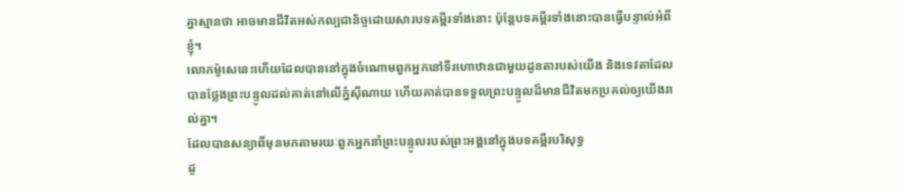គ្នាស្មានថា អាចមានជីវិតអស់កល្បជានិច្ចដោយសារបទគម្ពីរទាំងនោះ ប៉ុន្ដែបទគម្ពីរទាំងនោះបានធ្វើបន្ទាល់អំពីខ្ញុំ។
លោកម៉ូសេនេះហើយដែលបាននៅក្នុងចំណោមពួកអ្នកនៅទីរហោឋានជាមួយដូនតារបស់យើង និងទេវតាដែលបានថ្លែងព្រះបន្ទូលដល់គាត់នៅលើភ្នំស៊ីណាយ ហើយគាត់បានទទួលព្រះបន្ទូលដ៏មានជីវិតមកប្រគល់ឲ្យយើងរាល់គ្នា។
ដែលបានសន្យាពីមុនមកតាមរយៈពួកអ្នកនាំព្រះបន្ទូលរបស់ព្រះអង្គនៅក្នុងបទគម្ពីរបរិសុទ្ធ
ដូ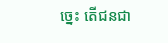ច្នេះ តើជនជា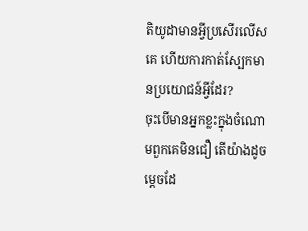តិយូដាមានអ្វីប្រសើរលើសគេ ហើយការកាត់ស្បែកមានប្រយោជន៍អ្វីដែរ?
ចុះបើមានអ្នកខ្លះក្នុងចំណោមពួកគេមិនជឿ តើយ៉ាងដូចម្ដេចដែ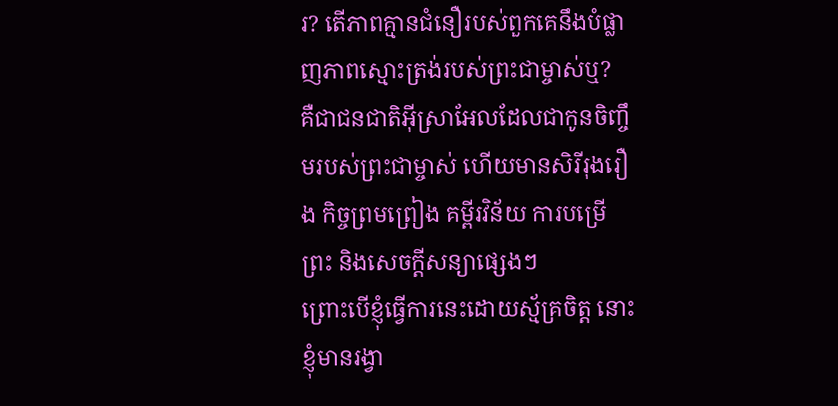រ? តើភាពគ្មានជំនឿរបស់ពួកគេនឹងបំផ្លាញភាពស្មោះត្រង់របស់ព្រះជាម្ចាស់ឬ?
គឺជាជនជាតិអ៊ីស្រាអែលដែលជាកូនចិញ្ចឹមរបស់ព្រះជាម្ចាស់ ហើយមានសិរីរុងរឿង កិច្ចព្រមព្រៀង គម្ពីរវិន័យ ការបម្រើព្រះ និងសេចក្ដីសន្យាផ្សេងៗ
ព្រោះបើខ្ញុំធ្វើការនេះដោយស្ម័គ្រចិត្ត នោះខ្ញុំមានរង្វា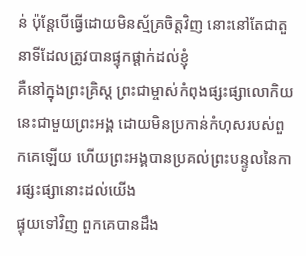ន់ ប៉ុន្ដែបើធ្វើដោយមិនស្ម័គ្រចិត្តវិញ នោះនៅតែជាតួនាទីដែលត្រូវបានផ្ទុកផ្ដាក់ដល់ខ្ញុំ
គឺនៅក្នុងព្រះគ្រិស្ដ ព្រះជាម្ចាស់កំពុងផ្សះផ្សាលោកិយនេះជាមួយព្រះអង្គ ដោយមិនប្រកាន់កំហុសរបស់ពួកគេឡើយ ហើយព្រះអង្គបានប្រគល់ព្រះបន្ទូលនៃការផ្សះផ្សានោះដល់យើង
ផ្ទុយទៅវិញ ពួកគេបានដឹង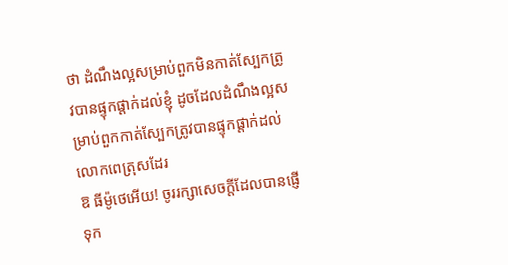ថា ដំណឹងល្អសម្រាប់ពួកមិនកាត់ស្បែកត្រូវបានផ្ទុកផ្ដាក់ដល់ខ្ញុំ ដូចដែលដំណឹងល្អសម្រាប់ពួកកាត់ស្បែកត្រូវបានផ្ទុកផ្ដាក់ដល់លោកពេត្រុសដែរ
ឱ ធីម៉ូថេអើយ! ចូររក្សាសេចក្ដីដែលបានផ្ញើទុក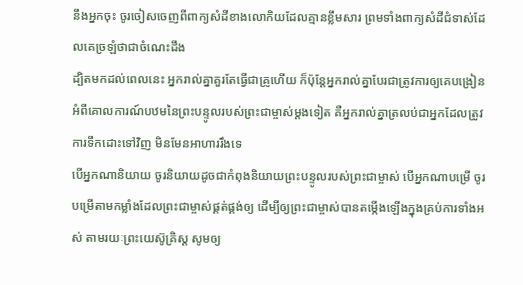នឹងអ្នកចុះ ចូរចៀសចេញពីពាក្យសំដីខាងលោកិយដែលគ្មានខ្លឹមសារ ព្រមទាំងពាក្យសំដីជំទាស់ដែលគេច្រឡំថាជាចំណេះដឹង
ដ្បិតមកដល់ពេលនេះ អ្នករាល់គ្នាគួរតែធ្វើជាគ្រូហើយ ក៏ប៉ុន្ដែអ្នករាល់គ្នាបែរជាត្រូវការឲ្យគេបង្រៀនអំពីគោលការណ៍បឋមនៃព្រះបន្ទូលរបស់ព្រះជាម្ចាស់ម្ដងទៀត គឺអ្នករាល់គ្នាត្រលប់ជាអ្នកដែលត្រូវការទឹកដោះទៅវិញ មិនមែនអាហាររឹងទេ
បើអ្នកណានិយាយ ចូរនិយាយដូចជាកំពុងនិយាយព្រះបន្ទូលរបស់ព្រះជាម្ចាស់ បើអ្នកណាបម្រើ ចូរបម្រើតាមកម្លាំងដែលព្រះជាម្ចាស់ផ្គត់ផ្គង់ឲ្យ ដើម្បីឲ្យព្រះជាម្ចាស់បានតម្កើងឡើងក្នុងគ្រប់ការទាំងអស់ តាមរយៈព្រះយេស៊ូគ្រិស្ដ សូមឲ្យ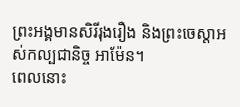ព្រះអង្គមានសិរីរុងរឿង និងព្រះចេស្ដាអស់កល្បជានិច្ច អាម៉ែន។
ពេលនោះ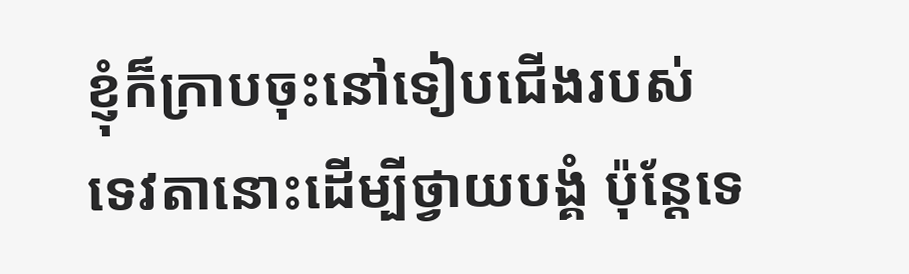ខ្ញុំក៏ក្រាបចុះនៅទៀបជើងរបស់ទេវតានោះដើម្បីថ្វាយបង្គំ ប៉ុន្ដែទេ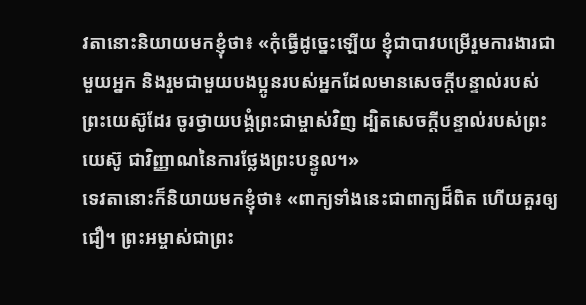វតានោះនិយាយមកខ្ញុំថា៖ «កុំធ្វើដូច្នេះឡើយ ខ្ញុំជាបាវបម្រើរួមការងារជាមួយអ្នក និងរួមជាមួយបងប្អូនរបស់អ្នកដែលមានសេចក្ដីបន្ទាល់របស់ព្រះយេស៊ូដែរ ចូរថ្វាយបង្គំព្រះជាម្ចាស់វិញ ដ្បិតសេចក្ដីបន្ទាល់របស់ព្រះយេស៊ូ ជាវិញ្ញាណនៃការថ្លែងព្រះបន្ទូល។»
ទេវតានោះក៏និយាយមកខ្ញុំថា៖ «ពាក្យទាំងនេះជាពាក្យដ៏ពិត ហើយគួរឲ្យជឿ។ ព្រះអម្ចាស់ជាព្រះ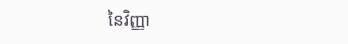នៃវិញ្ញា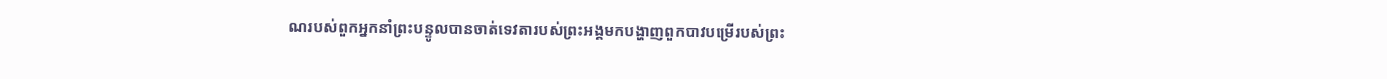ណរបស់ពួកអ្នកនាំព្រះបន្ទូលបានចាត់ទេវតារបស់ព្រះអង្គមកបង្ហាញពួកបាវបម្រើរបស់ព្រះ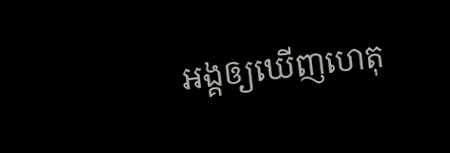អង្គឲ្យឃើញហេតុ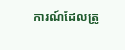ការណ៍ដែលត្រូ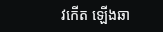វកើត ឡើងឆា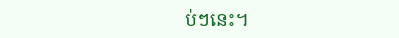ប់ៗនេះ។